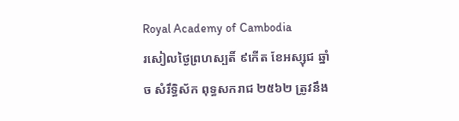Royal Academy of Cambodia
រសៀលថ្ងៃព្រហស្បតិ៍ ៩កើត ខែអស្សុជ ឆ្នាំច សំរឹទ្ធិស័ក ពុទ្ធសករាជ ២៥៦២ ត្រូវនឹង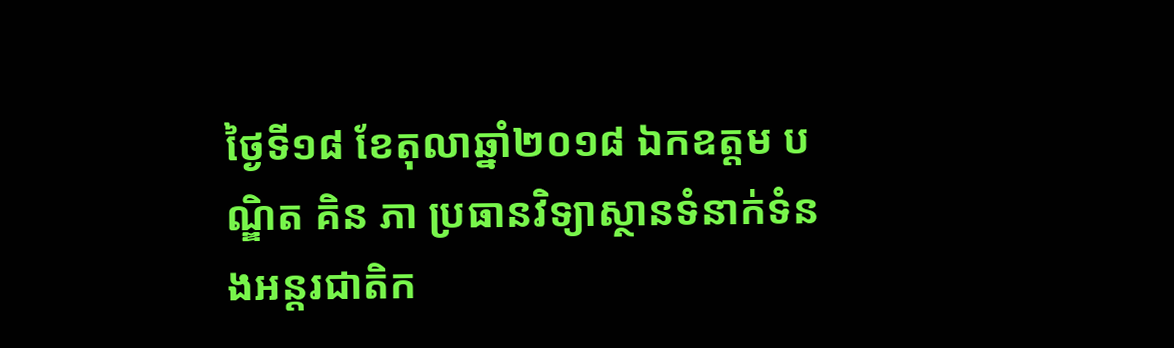ថ្ងៃទី១៨ ខែតុលាឆ្នាំ២០១៨ ឯកឧត្តម បណ្ឌិត គិន ភា ប្រធានវិទ្យាស្ថានទំនាក់ទំនងអន្តរជាតិក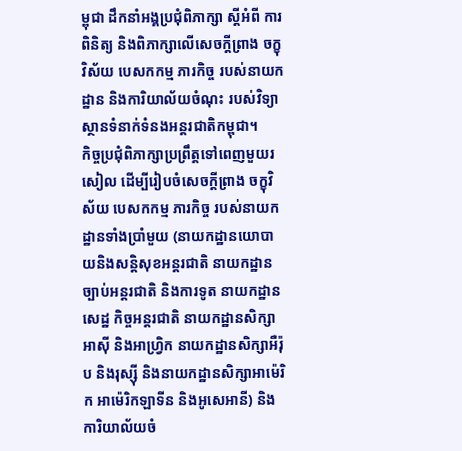ម្ពុជា ដឹកនាំអង្គប្រជុំពិភាក្សា ស្តីអំពី ការពិនិត្យ និងពិភាក្សាលើសេចក្តីព្រាង ចក្ខុវិស័យ បេសកកម្ម ភារកិច្ច របស់នាយកដ្ឋាន និងការិយាល័យចំណុះ របស់វិទ្យាស្ថានទំនាក់ទំនងអន្តរជាតិកម្ពុជា។
កិច្ចប្រជុំពិភាក្សាប្រព្រឹត្តទៅពេញមួយរសៀល ដើម្បីរៀបចំសេចក្តីព្រាង ចក្ខុវិស័យ បេសកកម្ម ភារកិច្ច របស់នាយកដ្ឋានទាំងប្រាំមួយ (នាយកដ្ឋានយោបាយនិងសន្តិសុខអន្តរជាតិ នាយកដ្ឋានច្បាប់អន្តរជាតិ និងការទូត នាយកដ្ឋានសេដ្ឋ កិច្ចអន្តរជាតិ នាយកដ្ឋានសិក្សាអាស៊ី និងអាហ្វ្រិក នាយកដ្ឋានសិក្សាអឺរ៉ុប និងរុស្ស៊ី និងនាយកដ្ឋានសិក្សាអាម៉េរិក អាម៉េរិកឡាទីន និងអូសេអានី) និងការិយាល័យចំ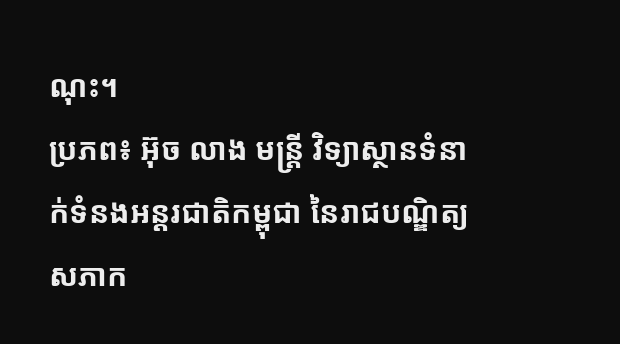ណុះ។
ប្រភព៖ អ៊ុច លាង មន្ត្រី វិទ្យាស្ថានទំនាក់ទំនងអន្តរជាតិកម្ពុជា នៃរាជបណ្ឌិត្យសភាក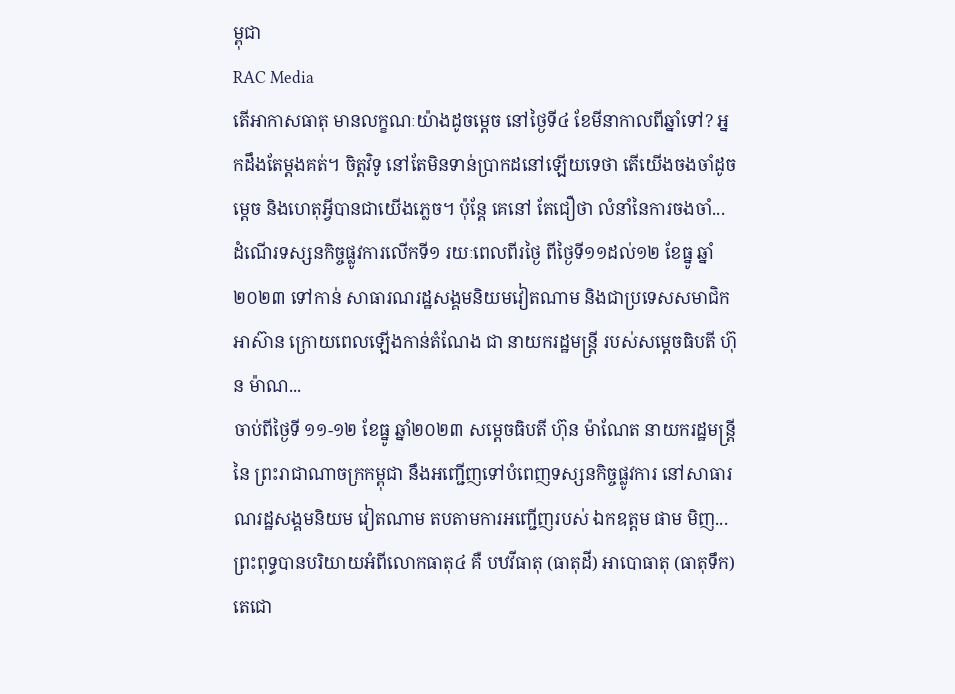ម្ពុជា
RAC Media
តើអាកាសធាតុ មានលក្ខណៈយ៉ាងដូចម្ដេច នៅថ្ងៃទី៤ ខែមីនាកាលពីឆ្នាំទៅ? អ្នកដឹងតែម្ដងគត់។ ចិត្ដវិទូ នៅតែមិនទាន់ប្រាកដនៅឡើយទេថា តើយើងចងចាំដូចម្ដេច និងហេតុអ្វីបានជាយើងភ្លេច។ ប៉ុន្ដែ គេនៅ តែជឿថា លំនាំនៃការចងចាំ...
ដំណើរទស្សនកិច្ចផ្លូវការលើកទី១ រយៈពេលពីរថ្ងៃ ពីថ្ងៃទី១១ដល់១២ ខែធ្នូ ឆ្នាំ២០២៣ ទៅកាន់ សាធារណរដ្ឋសង្គមនិយមវៀតណាម និងជាប្រទេសសមាជិកអាស៊ាន ក្រោយពេលឡើងកាន់តំណែង ជា នាយករដ្ឋមន្ត្រី របស់សម្តេចធិបតី ហ៊ុន ម៉ាណ...
ចាប់ពីថ្ងៃទី ១១-១២ ខែធ្នូ ឆ្នាំ២០២៣ សម្ដេចធិបតី ហ៊ុន ម៉ាណែត នាយករដ្ឋមន្ត្រី នៃ ព្រះរាជាណាចក្រកម្ពុជា នឹងអញ្ជើញទៅបំពេញទស្សនកិច្ចផ្លូវការ នៅសាធារណរដ្ឋសង្គមនិយម វៀតណាម តបតាមការអញ្ជើញរបស់ ឯកឧត្តម ផាម មិញ...
ព្រះពុទ្ធបានបរិយាយអំពីលោកធាតុ៤ គឺ បឋវីធាតុ (ធាតុដី) អាបោធាតុ (ធាតុទឹក) តេជោ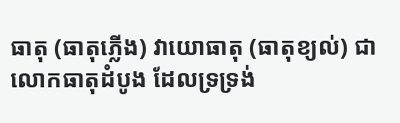ធាតុ (ធាតុភ្លើង) វាយោធាតុ (ធាតុខ្យល់) ជាលោកធាតុដំបូង ដែលទ្រទ្រង់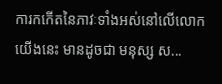ការកកើតនៃភាវៈទាំងអស់នៅលើលោកយើងនេះ មានដូចជា មនុស្ស ស...